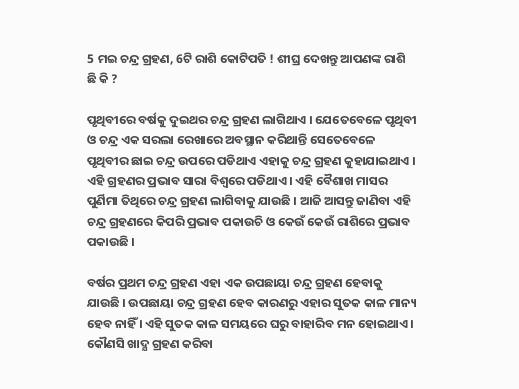5 ମଇ ଚନ୍ଦ୍ର ଗ୍ରହଣ, 6ଟି ରାଶି କୋଟିପତି ! ଶୀଘ୍ର ଦେଖନ୍ତୁ ଆପଣଙ୍କ ରାଶି ଛି କି ?

ପୃଥିବୀରେ ବର୍ଷକୁ ଦୁଇଥର ଚନ୍ଦ୍ର ଗ୍ରହଣ ଲାଗିଥାଏ । ଯେତେବେଳେ ପୃଥିବୀ ଓ ଚନ୍ଦ୍ର ଏକ ସରଲା ରେଖାରେ ଅବସ୍ଥାନ କରିଥାନ୍ତି ସେତେବେଳେ ପୃଥିବୀର ଛାଇ ଚନ୍ଦ୍ର ଉପରେ ପଡିଥାଏ ଏହାକୁ ଚନ୍ଦ୍ର ଗ୍ରହଣ କୁହାଯାଇଥାଏ । ଏହି ଗ୍ରହଣର ପ୍ରଭାବ ସାରା ବିଶ୍ବରେ ପଡିଥାଏ । ଏହି ବୈଶାଖ ମାସର ପୁର୍ଣିମା ତିଥିରେ ଚନ୍ଦ୍ର ଗ୍ରହଣ ଲାଗିବାକୁ ଯାଉଛି । ଆଜି ଆସନ୍ତୁ ଜାଣିବା ଏହି ଚନ୍ଦ୍ର ଗ୍ରହଣରେ କିପରି ପ୍ରଭାବ ପକାଉଚି ଓ କେଉଁ କେଉଁ ରାଶିରେ ପ୍ରଭାବ ପକାଉଛି ।

ବର୍ଷର ପ୍ରଥମ ଚନ୍ଦ୍ର ଗ୍ରହଣ ଏହା ଏକ ଉପଛାୟା ଚନ୍ଦ୍ର ଗ୍ରହଣ ହେବାକୁ ଯାଉଛି । ଉପଛାୟା ଚନ୍ଦ୍ର ଗ୍ରହଣ ହେବ କାରଣରୁ ଏହାର ସୁତକ କାଳ ମାନ୍ୟ ହେବ ନାହିଁ । ଏହି ସୁତକ କାଳ ସମୟରେ ଘରୁ ବାହାରିବ ମନ ହୋଇଥାଏ । କୌଣସି ଖାଦ୍ଯ ଗ୍ରହଣ କରିବା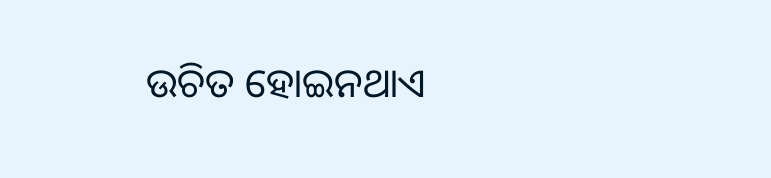ଉଚିତ ହୋଇନଥାଏ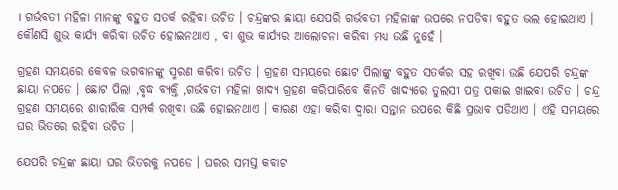। ଗର୍ଭବତୀ ମହିଳା ମାନଙ୍କୁ ବହୁତ ସତର୍କ ରହିବା ଉଚିତ । ଚନ୍ଦ୍ରଙ୍କର ଛାୟା ଯେପରି ଗର୍ଭବତୀ ମହିଳାଙ୍କ ଉପରେ ନପଡିବା ବହୁତ ଭଲ ହୋଇଥାଏ । କୌଣସି ଶୁଭ କାର୍ଯ୍ୟ କରିବା ଉଚିତ ହୋଇନଥାଏ , ବା ଶୁଭ କାର୍ଯ୍ୟର ଆଲୋଚନା କରିବା ମଧ୍ୟ ଉଛି ନୁହେଁ ।

ଗ୍ରହଣ ସମୟରେ କେବଳ ଭଗବାନଙ୍କୁ ସ୍ମରଣ କରିବା ଉଚିତ । ଗ୍ରହଣ ସମୟରେ ଛୋଟ ପିଲାଙ୍କୁ ବହୁତ ସତର୍କର ସହ ରଖିବା ଉଛି ଯେପରି ଚନ୍ଦ୍ରଙ୍କ ଛାୟା ନପଡେ । ଛୋଟ ପିଲା ,ବୃଦ୍ଧ ବ୍ୟକ୍ତି ,ଗର୍ଭବତୀ ମହିଳା ଖାଦ୍ଯ ଗ୍ରହଣ କରିପାରିବେ କିନତି ଖାଦ୍ଯରେ ତୁଲସୀ ପତ୍ର ପକାଇ ଖାଇବା ଉଚିତ । ଚନ୍ଦ୍ର ଗ୍ରହଣ ସମୟରେ ଶାରୀରିକ ସମ୍ପର୍କ ରଖିବା ଉଛି ହୋଇନଥାଏ । କାରଣ ଏହା କରିବା ଦ୍ଵାରା ସନ୍ତାନ ଉପରେ କିଛି ପ୍ରଭାବ ପଡିଥାଏ । ଏହି ସମୟରେ ଘର ଭିତରେ ରହିବା ଉଚିତ ।

ଯେପରି ଚନ୍ଦ୍ରଙ୍କ ଛାୟା ଘର ଭିତରକୁ ନପଡେ । ଘରର ସମସ୍ତ କବାଟ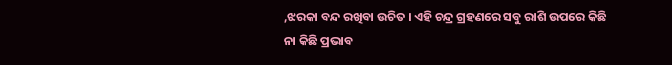,ଝରକା ବନ୍ଦ ରଖିବା ଉଚିତ । ଏହି ଚନ୍ଦ୍ର ଗ୍ରହଣରେ ସବୁ ରାଶି ଉପରେ କିଛି ନା କିଛି ପ୍ରଭାବ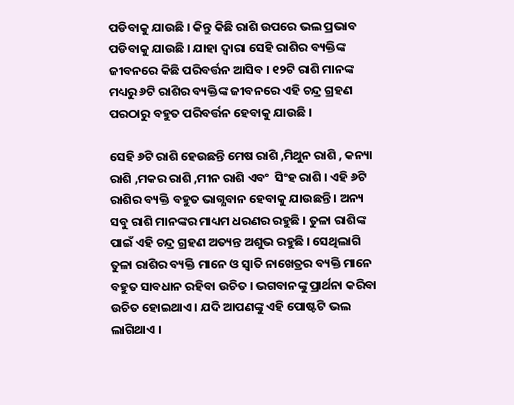ପଡିବାକୁ ଯାଉଛି । କିନ୍ତୁ କିଛି ରାଶି ଉପରେ ଭଲ ପ୍ରଭାବ ପଡିବାକୁ ଯାଉଛି । ଯାହା ଦ୍ଵାରା ସେହି ରାଶିର ବ୍ୟକ୍ତିଙ୍କ ଜୀବନରେ କିଛି ପରିବର୍ତ୍ତନ ଆସିବ । ୧୨ଟି ରାଶି ମାନଙ୍କ ମଧ୍ୟରୁ ୬ଟି ରାଶିର ବ୍ୟକ୍ତିଙ୍କ ଜୀବନରେ ଏହି ଚନ୍ଦ୍ର ଗ୍ରହଣ ପରଠାରୁ ବହୁତ ପରିବର୍ତ୍ତନ ହେବାକୁ ଯାଉଛି ।

ସେହି ୬ଟି ରାଶି ହେଉଛନ୍ତି ମେଷ ରାଶି ,ମିଥୁନ ରାଶି , କନ୍ୟା ରାଶି ,ମକର ରାଶି ,ମୀନ ରାଶି ଏବଂ  ସିଂହ ରାଶି । ଏହି ୬ଟି ରାଶିର ବ୍ୟକ୍ତି ବହୁତ ଭାଗ୍ଯବାନ ହେବାକୁ ଯାଉଛନ୍ତି । ଅନ୍ୟ ସବୁ ରାଶି ମାନଙ୍କର ମାଧ୍ୟମ ଧରଣର ରହୁଛି । ତୁଳା ରାଶିଙ୍କ ପାଇଁ ଏହି ଚନ୍ଦ୍ର ଗ୍ରହଣ ଅତ୍ୟନ୍ତ ଅଶୁଭ ରହୁଛି । ସେଥିଲାଗି ତୁଳା ରାଶିର ବ୍ୟକ୍ତି ମାନେ ଓ ସ୍ଵାତି ନାଖେତ୍ରର ବ୍ୟକ୍ତି ମାନେ ବହୁତ ସାବଧାନ ରହିବା ଉଚିତ । ଭଗବାନଙ୍କୁ ପ୍ରାର୍ଥନା କରିବା ଉଚିତ ହୋଇଥାଏ । ଯଦି ଆପଣଙ୍କୁ ଏହି ପୋଷ୍ଟଟି ଭଲ ଲାଗିଥାଏ ।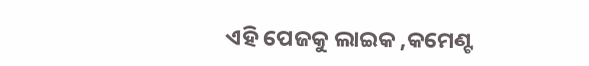ଏହି ପେଜକୁ ଲାଇକ ,କମେଣ୍ଟ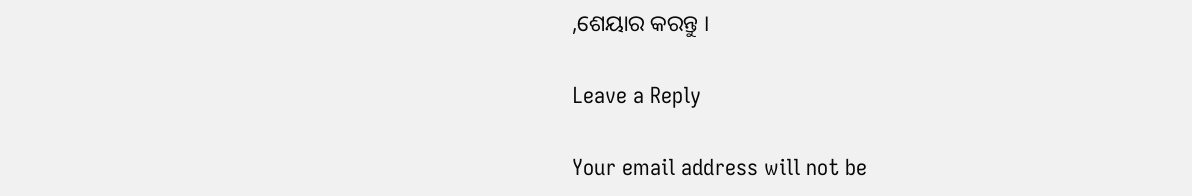,ଶେୟାର କରନ୍ତୁ ।

Leave a Reply

Your email address will not be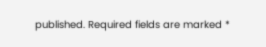published. Required fields are marked *